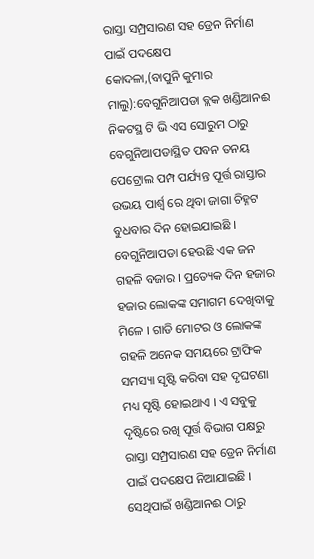ରାସ୍ତା ସମ୍ପ୍ରସାରଣ ସହ ଡ୍ରେନ ନିର୍ମାଣ ପାଇଁ ପଦକ୍ଷେପ
କୋଦଳା,(ବାପୁନି କୁମାର ମାଲୁ):ବେଗୁନିଆପଡା ବ୍ଲକ ଖଣ୍ଡିଆନଈ ନିକଟସ୍ଥ ଟି ଭି ଏସ ସୋରୁମ ଠାରୁ ବେଗୁନିଆପଡାସ୍ଥିତ ପବନ ତନୟ ପେଟ୍ରୋଲ ପମ୍ପ ପର୍ଯ୍ୟନ୍ତ ପୂର୍ତ୍ତ ରାସ୍ତାର ଉଭୟ ପାର୍ଶ୍ଵ ରେ ଥିବା ଜାଗା ଚିହ୍ନଟ ବୁଧବାର ଦିନ ହୋଇଯାଇଛି । ବେଗୁନିଆପଡା ହେଉଛି ଏକ ଜନ ଗହଳି ବଜାର । ପ୍ରତ୍ୟେକ ଦିନ ହଜାର ହଜାର ଲୋକଙ୍କ ସମାଗମ ଦେଖିବାକୁ ମିଳେ । ଗାଡି ମୋଟର ଓ ଲୋକଙ୍କ ଗହଳି ଅନେକ ସମୟରେ ଟ୍ରାଫିକ ସମସ୍ୟା ସୃଷ୍ଟି କରିବା ସହ ଦୃଘଟଣା ମଧ୍ୟ ସୃଷ୍ଟି ହୋଇଥାଏ । ଏ ସବୁକୁ ଦୃଷ୍ଟିରେ ରଖି ପୂର୍ତ୍ତ ବିଭାଗ ପକ୍ଷରୁ ରାସ୍ତା ସମ୍ପ୍ରସାରଣ ସହ ଡ୍ରେନ ନିର୍ମାଣ ପାଇଁ ପଦକ୍ଷେପ ନିଆଯାଇଛି । ସେଥିପାଇଁ ଖଣ୍ଡିଆନଈ ଠାରୁ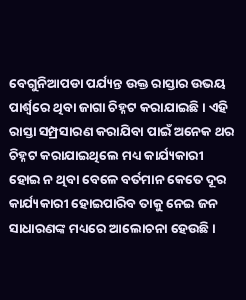ବେଗୁନିଆପଡା ପର୍ଯ୍ୟନ୍ତ ଉକ୍ତ ରାସ୍ତାର ଉଭୟ ପାର୍ଶ୍ୱରେ ଥିବା ଜାଗା ଚିହ୍ନଟ କରାଯାଇଛି । ଏହି ରାସ୍ତା ସମ୍ପ୍ରସାରଣ କରାଯିବା ପାଇଁ ଅନେକ ଥର ଚିହ୍ନଟ କରାଯାଇଥିଲେ ମଧ୍ୟ କାର୍ଯ୍ୟକାରୀ ହୋଇ ନ ଥିବା ବେଳେ ବର୍ତମାନ କେତେ ଦୂର କାର୍ଯ୍ୟକାରୀ ହୋଇପାରିବ ତାକୁ ନେଇ ଜନ ସାଧାରଣଙ୍କ ମଧ୍ୟରେ ଆଲୋଚନା ହେଉଛି ।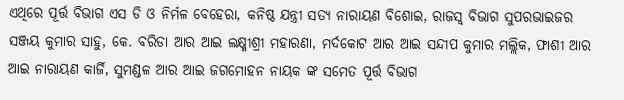ଏଥିରେ ପୂର୍ତ୍ତ ବିଭାଗ ଏସ ଡି ଓ ନିର୍ମଳ ବେହେରା, କନିଷ୍ଠ ଯନ୍ତ୍ରୀ ସତ୍ୟ ନାରାୟଣ ବିଶୋଇ, ରାଜସ୍ବ ବିଭାଗ ସୁପରଭାଇଜର ସଞ୍ଜୟ କୁମାର ସାହୁ, କେ. ବରିଡା ଆର ଆଇ ଲକ୍ଷ୍ମୀଶ୍ରୀ ମହାରଣା, ମର୍ଦକୋଟ ଆର ଆଇ ସନ୍ଦୀପ କୁମାର ମଲ୍ଲିକ, ଫାଶୀ ଆର ଆଇ ନାରାୟଣ କାର୍ଜି, ସୁମଣ୍ଡଳ ଆର ଆଇ ଜଗମୋହନ ନାୟକ ଙ୍କ ସମେତ ପୂର୍ତ୍ତ ବିଭାଗ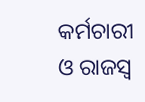କର୍ମଚାରୀ ଓ ରାଜସ୍ବ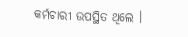କର୍ମଚାରୀ ଉପସ୍ଥିତ ଥିଲେ ।